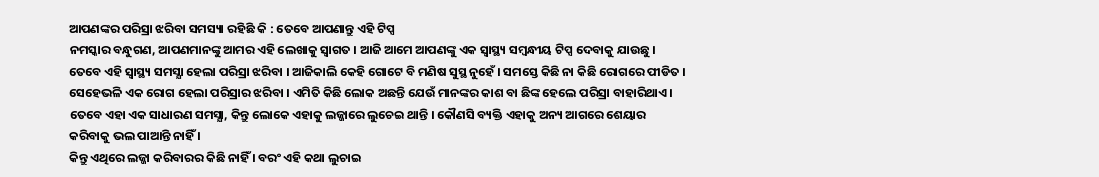ଆପଣଙ୍କର ପରିସ୍ରା ଝରିବା ସମସ୍ୟା ରହିଛି କି : ତେବେ ଆପଣାନ୍ତୁ ଏହି ଟିପ୍ସ
ନମସ୍କାର ବନ୍ଧୁଗଣ, ଆପଣମାନଙ୍କୁ ଆମର ଏହି ଲେଖାକୁ ସ୍ଵାଗତ । ଆଜି ଆମେ ଆପଣଙ୍କୁ ଏକ ସ୍ୱାସ୍ଥ୍ୟ ସମ୍ବନ୍ଧୀୟ ଟିପ୍ସ ଦେବାକୁ ଯାଉଛୁ । ତେବେ ଏହି ସ୍ୱାସ୍ଥ୍ୟ ସମସ୍ଯା ହେଲା ପରିସ୍ରା ଝରିବା । ଆଜିକାଲି କେହି ଗୋଟେ ବି ମଣିଷ ସୁସ୍ଥ ନୁହେଁ । ସମସ୍ତେ କିଛି ନା କିଛି ରୋଗରେ ପୀଡିତ । ସେହେଭଳି ଏକ ରୋଗ ହେଲା ପରିସ୍ରାର ଝରିବା । ଏମିତି କିଛି ଲୋକ ଅଛନ୍ତି ଯେଉଁ ମାନଙ୍କର କାଶ ବା ଛିଙ୍କ ହେଲେ ପରିସ୍ରା ବାହାରିଥାଏ । ତେବେ ଏହା ଏକ ସାଧାରଣ ସମସ୍ଯା, କିନ୍ତୁ ଲୋକେ ଏହାକୁ ଲଜ୍ଜାରେ ଲୁଚେଇ ଥାନ୍ତି । କୌଣସି ବ୍ୟକ୍ତି ଏହାକୁ ଅନ୍ୟ ଆଗରେ ଶେୟାର କରିବାକୁ ଭଲ ପାଆନ୍ତି ନାହିଁ ।
କିନ୍ତୁ ଏଥିରେ ଲଜ୍ଜା କରିବାରର କିଛି ନାହିଁ । ବରଂ ଏହି କଥା ଲୁଚାଇ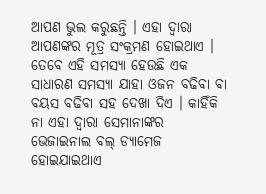ଆପଣ ଭୁଲ କରୁଛନ୍ତି । ଏହା ଦ୍ଵାରା ଆପଣଙ୍କର ମୂତ୍ର ସଂକ୍ରମଣ ହୋଇଥାଏ । ତେବେ ଏହି ସମସ୍ଯା ହେଉଛି ଏକ ସାଧାରଣ ସମସ୍ଯା ଯାହା ଓଜନ ବଢିବା ବା ବୟସ ବଢିବା ସହ ଦେଖା ଦିଏ । କାହିଁକି ନା ଏହା ଦ୍ଵାରା ସେମାନାଙ୍କର ଭେଜାଇନାଲ ବଲ୍ ଡ୍ୟାମେଜ ହୋଇଯାଇଥାଏ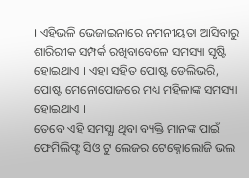। ଏହିଭଳି ଭେଜାଇନାରେ ନମନୀୟତା ଆସିବାରୁ ଶାରିରୀକ ସମ୍ପର୍କ ରଖିବାବେଳେ ସମସ୍ୟା ସୃଷ୍ଟି ହୋଇଥାଏ । ଏହା ସହିତ ପୋଷ୍ଟ ଡେଲିଭରି, ପୋଷ୍ଟ ମେନୋପୋଜରେ ମଧ୍ୟ ମହିଳାଙ୍କ ସମସ୍ୟା ହୋଇଥାଏ ।
ତେବେ ଏହି ସମସ୍ଯା ଥିବା ବ୍ୟକ୍ତି ମାନଙ୍କ ପାଇଁ ଫେମିଲିଫ୍ଟ ସିଓ ଟୁ ଲେଜର ଟେକ୍ନୋଲୋଜି ଭଲ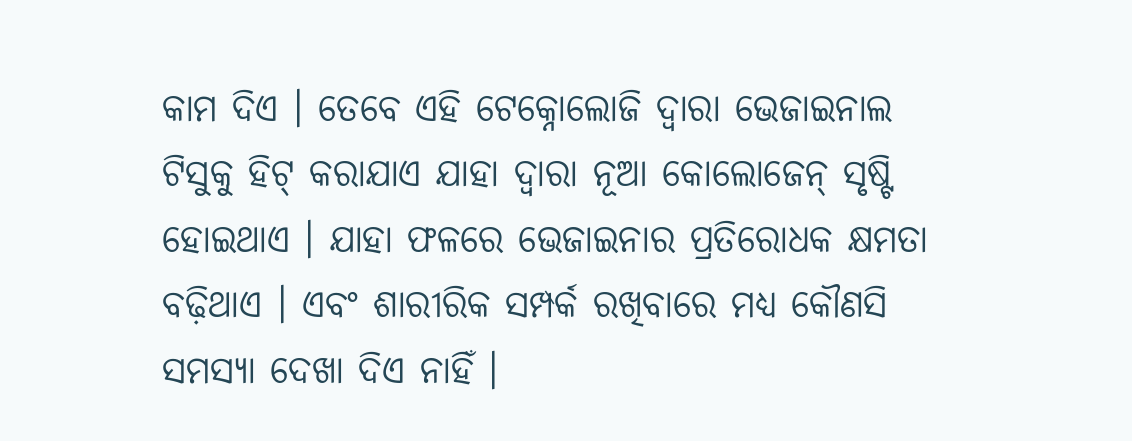କାମ ଦିଏ । ତେବେ ଏହି ଟେକ୍ନୋଲୋଜି ଦ୍ବାରା ଭେଜାଇନାଲ ଟିସୁକୁ ହିଟ୍ କରାଯାଏ ଯାହା ଦ୍ବାରା ନୂଆ କୋଲୋଜେନ୍ ସୃଷ୍ଟି ହୋଇଥାଏ । ଯାହା ଫଳରେ ଭେଜାଇନାର ପ୍ରତିରୋଧକ କ୍ଷମତା ବଢ଼ିଥାଏ । ଏବଂ ଶାରୀରିକ ସମ୍ପର୍କ ରଖିବାରେ ମଧ୍ୟ କୌଣସି ସମସ୍ଯା ଦେଖା ଦିଏ ନାହିଁ ।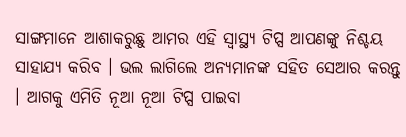ସାଙ୍ଗମାନେ ଆଶାକରୁଛୁ ଆମର ଏହି ସ୍ୱାସ୍ଥ୍ୟ ଟିପ୍ସ ଆପଣଙ୍କୁ ନିଶ୍ଚୟ ସାହାଯ୍ୟ କରିବ । ଭଲ ଲାଗିଲେ ଅନ୍ୟମାନଙ୍କ ସହିତ ସେଆର କରନ୍ତୁ । ଆଗକୁ ଏମିତି ନୂଆ ନୂଆ ଟିପ୍ସ ପାଇବା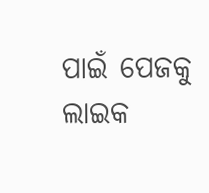ପାଇଁ ପେଜକୁ ଲାଇକ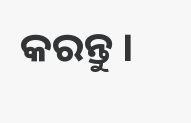କରନ୍ତୁ ।